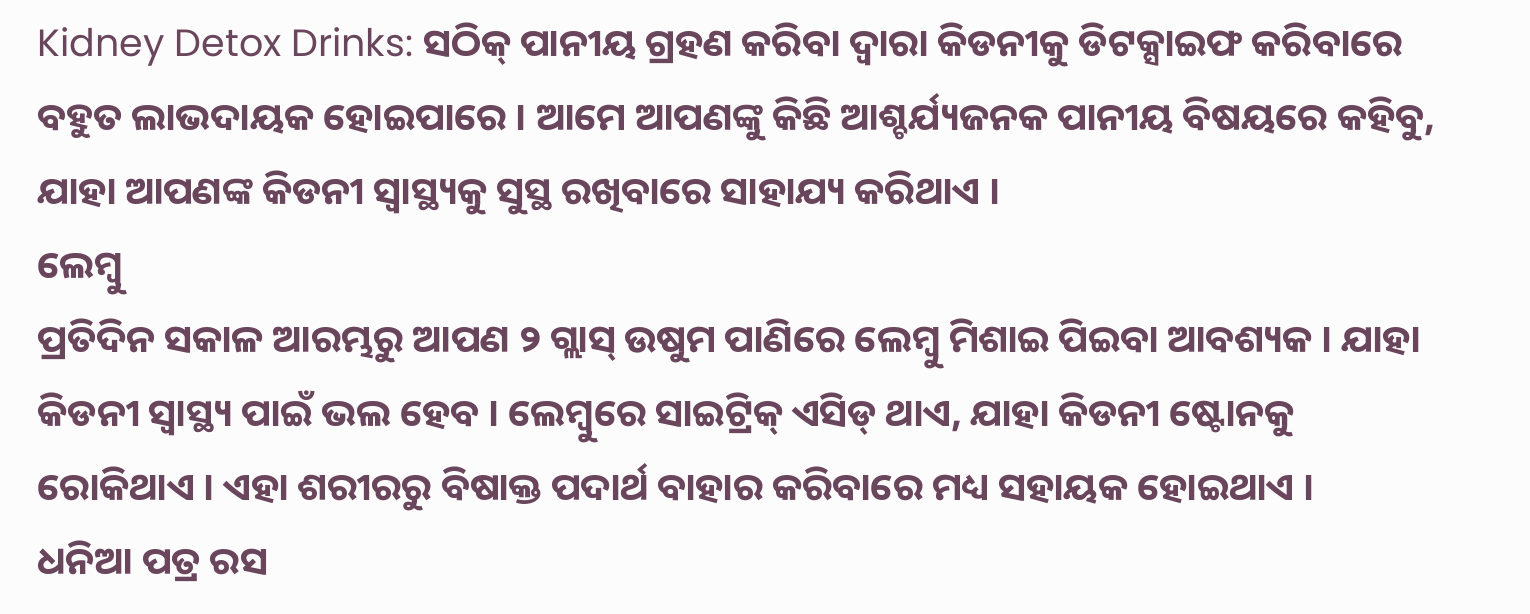Kidney Detox Drinks: ସଠିକ୍ ପାନୀୟ ଗ୍ରହଣ କରିବା ଦ୍ୱାରା କିଡନୀକୁ ଡିଟକ୍ସାଇଫ କରିବାରେ ବହୁତ ଲାଭଦାୟକ ହୋଇପାରେ । ଆମେ ଆପଣଙ୍କୁ କିଛି ଆଶ୍ଚର୍ଯ୍ୟଜନକ ପାନୀୟ ବିଷୟରେ କହିବୁ, ଯାହା ଆପଣଙ୍କ କିଡନୀ ସ୍ୱାସ୍ଥ୍ୟକୁ ସୁସ୍ଥ ରଖିବାରେ ସାହାଯ୍ୟ କରିଥାଏ ।
ଲେମ୍ବୁ
ପ୍ରତିଦିନ ସକାଳ ଆରମ୍ଭରୁ ଆପଣ ୨ ଗ୍ଲାସ୍ ଉଷୁମ ପାଣିରେ ଲେମ୍ୱୁ ମିଶାଇ ପିଇବା ଆବଶ୍ୟକ । ଯାହା କିଡନୀ ସ୍ୱାସ୍ଥ୍ୟ ପାଇଁ ଭଲ ହେବ । ଲେମ୍ବୁରେ ସାଇଟ୍ରିକ୍ ଏସିଡ୍ ଥାଏ, ଯାହା କିଡନୀ ଷ୍ଟୋନକୁ ରୋକିଥାଏ । ଏହା ଶରୀରରୁ ବିଷାକ୍ତ ପଦାର୍ଥ ବାହାର କରିବାରେ ମଧ୍ୟ ସହାୟକ ହୋଇଥାଏ ।
ଧନିଆ ପତ୍ର ରସ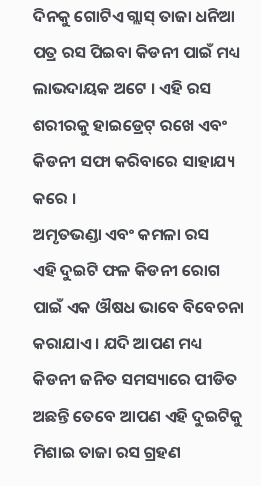ଦିନକୁ ଗୋଟିଏ ଗ୍ଲାସ୍ ତାଜା ଧନିଆ ପତ୍ର ରସ ପିଇବା କିଡନୀ ପାଇଁ ମଧ୍ୟ ଲାଭଦାୟକ ଅଟେ । ଏହି ରସ ଶରୀରକୁ ହାଇଡ୍ରେଟ୍ ରଖେ ଏବଂ କିଡନୀ ସଫା କରିବାରେ ସାହାଯ୍ୟ କରେ ।
ଅମୃତଭଣ୍ଡା ଏବଂ କମଳା ରସ
ଏହି ଦୁଇଟି ଫଳ କିଡନୀ ରୋଗ ପାଇଁ ଏକ ଔଷଧ ଭାବେ ବିବେଚନା କରାଯାଏ । ଯଦି ଆପଣ ମଧ୍ୟ କିଡନୀ ଜନିତ ସମସ୍ୟାରେ ପୀଡିତ ଅଛନ୍ତି ତେବେ ଆପଣ ଏହି ଦୁଇଟିକୁ ମିଶାଇ ତାଜା ରସ ଗ୍ରହଣ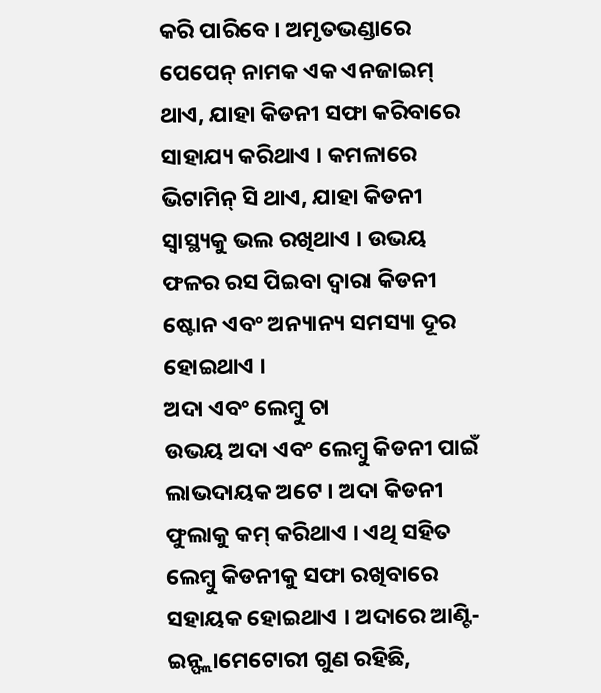କରି ପାରିବେ । ଅମୃତଭଣ୍ଡାରେ ପେପେନ୍ ନାମକ ଏକ ଏନଜାଇମ୍ ଥାଏ, ଯାହା କିଡନୀ ସଫା କରିବାରେ ସାହାଯ୍ୟ କରିଥାଏ । କମଳାରେ ଭିଟାମିନ୍ ସି ଥାଏ, ଯାହା କିଡନୀ ସ୍ୱାସ୍ଥ୍ୟକୁ ଭଲ ରଖିଥାଏ । ଉଭୟ ଫଳର ରସ ପିଇବା ଦ୍ୱାରା କିଡନୀ ଷ୍ଟୋନ ଏବଂ ଅନ୍ୟାନ୍ୟ ସମସ୍ୟା ଦୂର ହୋଇଥାଏ ।
ଅଦା ଏବଂ ଲେମ୍ବୁ ଚା
ଉଭୟ ଅଦା ଏବଂ ଲେମ୍ବୁ କିଡନୀ ପାଇଁ ଲାଭଦାୟକ ଅଟେ । ଅଦା କିଡନୀ ଫୁଲାକୁ କମ୍ କରିଥାଏ । ଏଥି ସହିତ ଲେମ୍ବୁ କିଡନୀକୁ ସଫା ରଖିବାରେ ସହାୟକ ହୋଇଥାଏ । ଅଦାରେ ଆଣ୍ଟି-ଇନ୍ଫ୍ଲାମେଟୋରୀ ଗୁଣ ରହିଛି,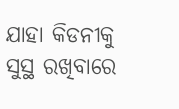ଯାହା କିଡନୀକୁ ସୁସ୍ଥ ରଖିବାରେ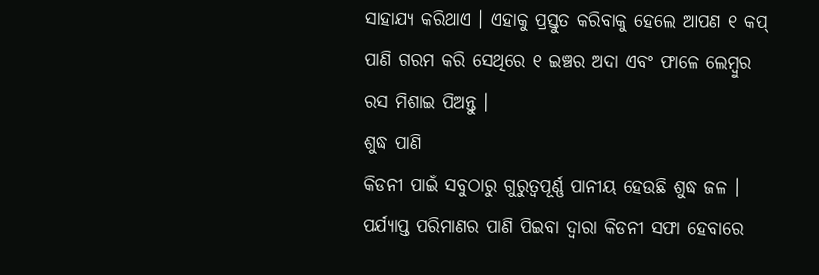ସାହାଯ୍ୟ କରିଥାଏ । ଏହାକୁ ପ୍ରସ୍ତୁତ କରିବାକୁ ହେଲେ ଆପଣ ୧ କପ୍ ପାଣି ଗରମ କରି ସେଥିରେ ୧ ଇଞ୍ଚର ଅଦା ଏବଂ ଫାଳେ ଲେମ୍ବୁର ରସ ମିଶାଇ ପିଅନ୍ତୁ ।
ଶୁଦ୍ଧ ପାଣି
କିଡନୀ ପାଇଁ ସବୁଠାରୁ ଗୁରୁତ୍ୱପୂର୍ଣ୍ଣ ପାନୀୟ ହେଉଛି ଶୁଦ୍ଧ ଜଳ । ପର୍ଯ୍ୟାପ୍ତ ପରିମାଣର ପାଣି ପିଇବା ଦ୍ୱାରା କିଡନୀ ସଫା ହେବାରେ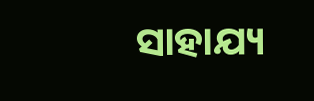ସାହାଯ୍ୟ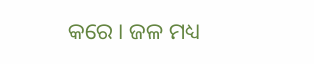କରେ । ଜଳ ମଧ୍ୟ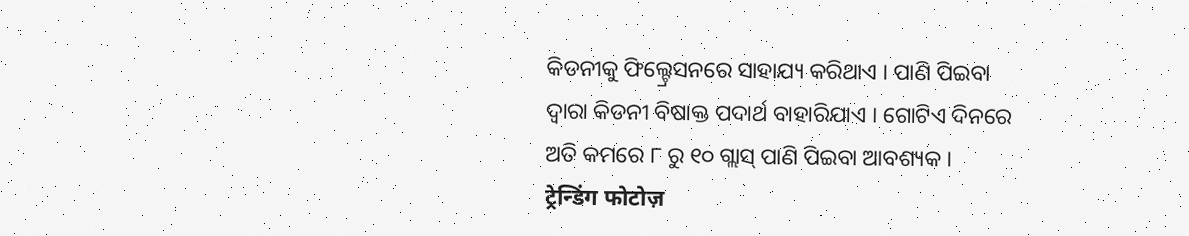କିଡନୀକୁ ଫିଲ୍ଟ୍ରେସନରେ ସାହାଯ୍ୟ କରିଥାଏ । ପାଣି ପିଇବା ଦ୍ୱାରା କିଡନୀ ବିଷାକ୍ତ ପଦାର୍ଥ ବାହାରିଯାଏ । ଗୋଟିଏ ଦିନରେ ଅତି କମରେ ୮ ରୁ ୧୦ ଗ୍ଲାସ୍ ପାଣି ପିଇବା ଆବଶ୍ୟକ ।
ट्रेन्डिंग फोटोज़